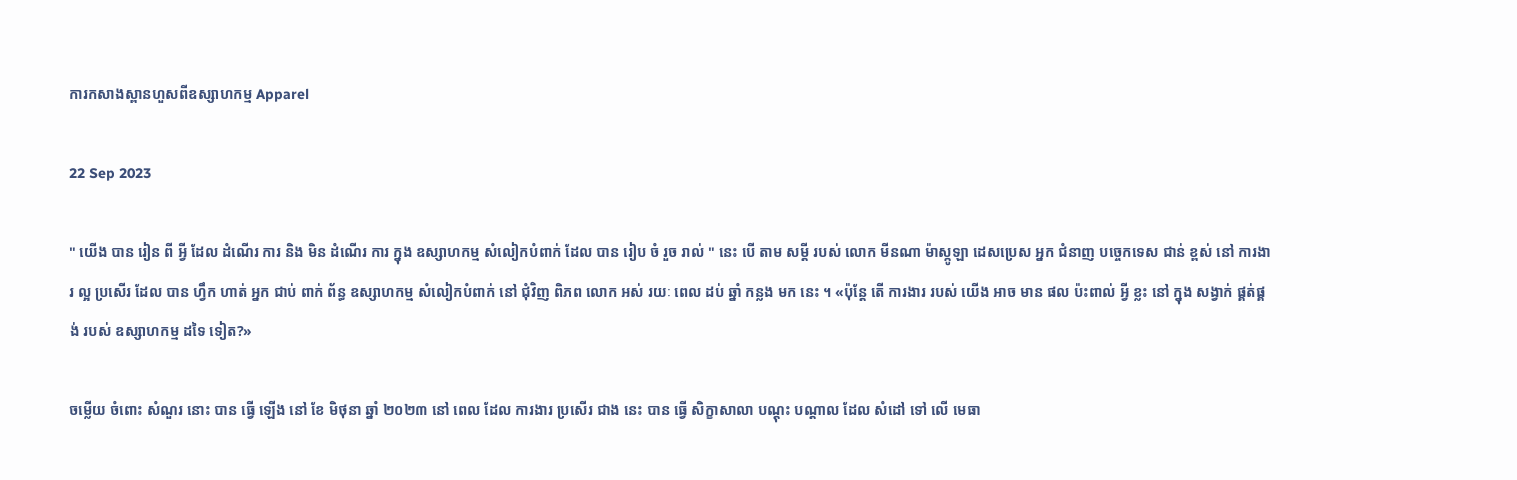ការកសាងស្ពានហួសពីឧស្សាហកម្ម Apparel

22 Sep 2023

" យើង បាន រៀន ពី អ្វី ដែល ដំណើរ ការ និង មិន ដំណើរ ការ ក្នុង ឧស្សាហកម្ម សំលៀកបំពាក់ ដែល បាន រៀប ចំ រួច រាល់ " នេះ បើ តាម សម្តី របស់ លោក មីនណា ម៉ាស្កូឡា ដេសប្រេស អ្នក ជំនាញ បច្ចេកទេស ជាន់ ខ្ពស់ នៅ ការងារ ល្អ ប្រសើរ ដែល បាន ហ្វឹក ហាត់ អ្នក ជាប់ ពាក់ ព័ន្ធ ឧស្សាហកម្ម សំលៀកបំពាក់ នៅ ជុំវិញ ពិភព លោក អស់ រយៈ ពេល ដប់ ឆ្នាំ កន្លង មក នេះ ។ «ប៉ុន្តែ តើ ការងារ របស់ យើង អាច មាន ផល ប៉ះពាល់ អ្វី ខ្លះ នៅ ក្នុង សង្វាក់ ផ្គត់ផ្គង់ របស់ ឧស្សាហកម្ម ដទៃ ទៀត?»

ចម្លើយ ចំពោះ សំណួរ នោះ បាន ធ្វើ ឡើង នៅ ខែ មិថុនា ឆ្នាំ ២០២៣ នៅ ពេល ដែល ការងារ ប្រសើរ ជាង នេះ បាន ធ្វើ សិក្ខាសាលា បណ្តុះ បណ្តាល ដែល សំដៅ ទៅ លើ មេធា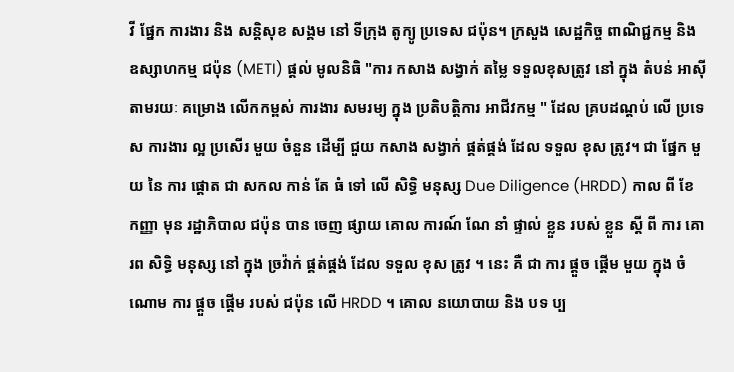វី ផ្នែក ការងារ និង សន្តិសុខ សង្គម នៅ ទីក្រុង តូក្យូ ប្រទេស ជប៉ុន។ ក្រសួង សេដ្ឋកិច្ច ពាណិជ្ជកម្ម និង ឧស្សាហកម្ម ជប៉ុន (METI) ផ្តល់ មូលនិធិ "ការ កសាង សង្វាក់ តម្លៃ ទទួលខុសត្រូវ នៅ ក្នុង តំបន់ អាស៊ី តាមរយៈ គម្រោង លើកកម្ពស់ ការងារ សមរម្យ ក្នុង ប្រតិបត្តិការ អាជីវកម្ម " ដែល គ្របដណ្ដប់ លើ ប្រទេស ការងារ ល្អ ប្រសើរ មួយ ចំនួន ដើម្បី ជួយ កសាង សង្វាក់ ផ្គត់ផ្គង់ ដែល ទទួល ខុស ត្រូវ។ ជា ផ្នែក មួយ នៃ ការ ផ្តោត ជា សកល កាន់ តែ ធំ ទៅ លើ សិទ្ធិ មនុស្ស Due Diligence (HRDD) កាល ពី ខែ កញ្ញា មុន រដ្ឋាភិបាល ជប៉ុន បាន ចេញ ផ្សាយ គោល ការណ៍ ណែ នាំ ផ្ទាល់ ខ្លួន របស់ ខ្លួន ស្តី ពី ការ គោរព សិទ្ធិ មនុស្ស នៅ ក្នុង ច្រវ៉ាក់ ផ្គត់ផ្គង់ ដែល ទទួល ខុស ត្រូវ ។ នេះ គឺ ជា ការ ផ្តួច ផ្តើម មួយ ក្នុង ចំណោម ការ ផ្តួច ផ្តើម របស់ ជប៉ុន លើ HRDD ។ គោល នយោបាយ និង បទ ប្ប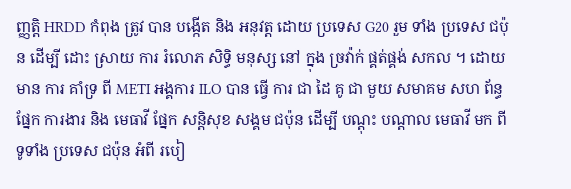ញ្ញត្តិ HRDD កំពុង ត្រូវ បាន បង្កើត និង អនុវត្ត ដោយ ប្រទេស G20 រួម ទាំង ប្រទេស ជប៉ុន ដើម្បី ដោះ ស្រាយ ការ រំលោភ សិទ្ធិ មនុស្ស នៅ ក្នុង ច្រវ៉ាក់ ផ្គត់ផ្គង់ សកល ។ ដោយ មាន ការ គាំទ្រ ពី METI អង្គការ ILO បាន ធ្វើ ការ ជា ដៃ គូ ជា មួយ សមាគម សហ ព័ន្ធ ផ្នែក ការងារ និង មេធាវី ផ្នែក សន្តិសុខ សង្គម ជប៉ុន ដើម្បី បណ្តុះ បណ្តាល មេធាវី មក ពី ទូទាំង ប្រទេស ជប៉ុន អំពី របៀ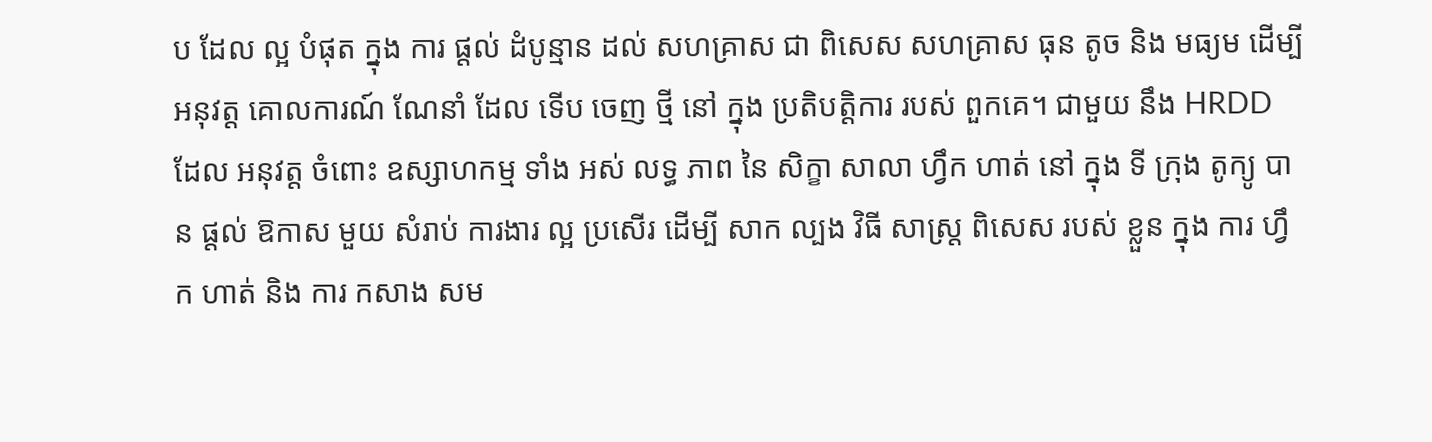ប ដែល ល្អ បំផុត ក្នុង ការ ផ្តល់ ដំបូន្មាន ដល់ សហគ្រាស ជា ពិសេស សហគ្រាស ធុន តូច និង មធ្យម ដើម្បី អនុវត្ត គោលការណ៍ ណែនាំ ដែល ទើប ចេញ ថ្មី នៅ ក្នុង ប្រតិបត្តិការ របស់ ពួកគេ។ ជាមួយ នឹង HRDD ដែល អនុវត្ត ចំពោះ ឧស្សាហកម្ម ទាំង អស់ លទ្ធ ភាព នៃ សិក្ខា សាលា ហ្វឹក ហាត់ នៅ ក្នុង ទី ក្រុង តូក្យូ បាន ផ្តល់ ឱកាស មួយ សំរាប់ ការងារ ល្អ ប្រសើរ ដើម្បី សាក ល្បង វិធី សាស្ត្រ ពិសេស របស់ ខ្លួន ក្នុង ការ ហ្វឹក ហាត់ និង ការ កសាង សម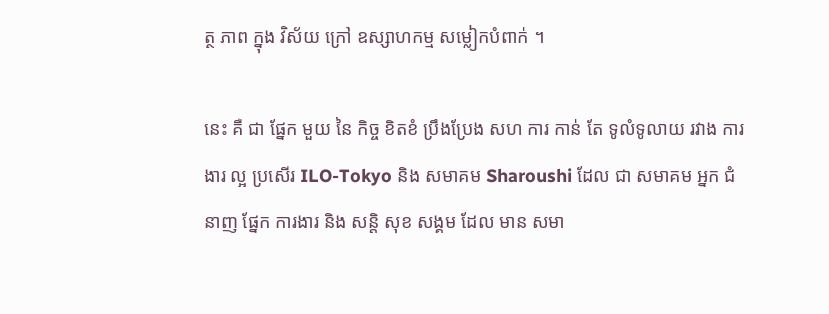ត្ថ ភាព ក្នុង វិស័យ ក្រៅ ឧស្សាហកម្ម សម្លៀកបំពាក់ ។

នេះ គឺ ជា ផ្នែក មួយ នៃ កិច្ច ខិតខំ ប្រឹងប្រែង សហ ការ កាន់ តែ ទូលំទូលាយ រវាង ការងារ ល្អ ប្រសើរ ILO-Tokyo និង សមាគម Sharoushi ដែល ជា សមាគម អ្នក ជំនាញ ផ្នែក ការងារ និង សន្តិ សុខ សង្គម ដែល មាន សមា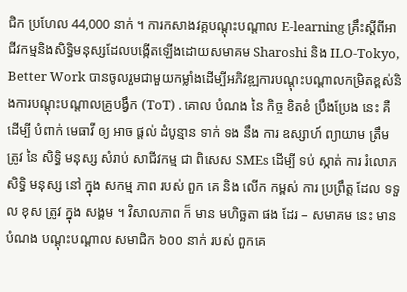ជិក ប្រហែល 44,000 នាក់ ។ ការកសាងវគ្គបណ្តុះបណ្តាល E-learning គ្រឹះស្តីពីអាជីវកម្មនិងសិទ្ធិមនុស្សដែលបង្កើតឡើងដោយសមាគម Sharoshi និង ILO-Tokyo, Better Work បានចូលរួមជាមួយកម្លាំងដើម្បីអភិវឌ្ឍការបណ្តុះបណ្តាលកម្រិតខ្ពស់និងការបណ្តុះបណ្តាលគ្រូបង្វឹក (ToT) . គោល បំណង នៃ កិច្ច ខិតខំ ប្រឹងប្រែង នេះ គឺ ដើម្បី បំពាក់ មេធាវី ឲ្យ អាច ផ្តល់ ដំបូន្មាន ទាក់ ទង នឹង ការ ឧស្សាហ៍ ព្យាយាម ត្រឹម ត្រូវ នៃ សិទ្ធិ មនុស្ស សំរាប់ សាជីវកម្ម ជា ពិសេស SMEs ដើម្បី ទប់ ស្កាត់ ការ រំលោភ សិទ្ធិ មនុស្ស នៅ ក្នុង សកម្ម ភាព របស់ ពួក គេ និង លើក កម្ពស់ ការ ប្រព្រឹត្ត ដែល ទទួល ខុស ត្រូវ ក្នុង សង្គម ។ វិសាលភាព ក៏ មាន មហិច្ឆតា ផង ដែរ – សមាគម នេះ មាន បំណង បណ្ដុះបណ្ដាល សមាជិក ៦០០ នាក់ របស់ ពួកគេ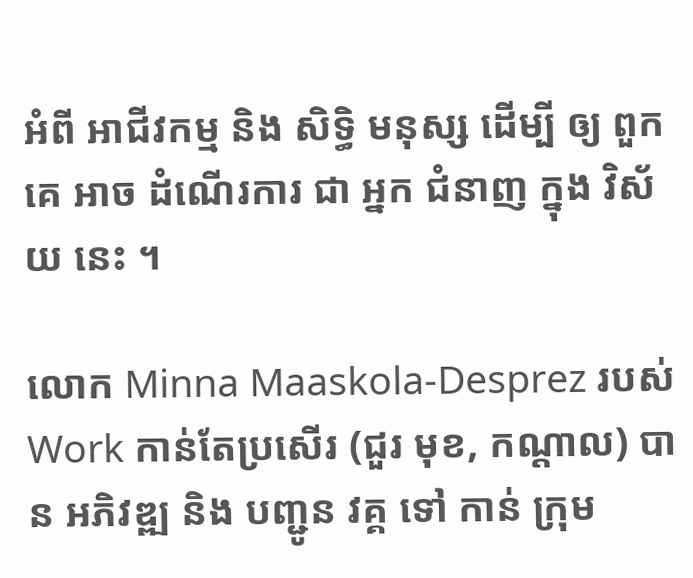អំពី អាជីវកម្ម និង សិទ្ធិ មនុស្ស ដើម្បី ឲ្យ ពួកគេ អាច ដំណើរការ ជា អ្នក ជំនាញ ក្នុង វិស័យ នេះ ។

លោក Minna Maaskola-Desprez របស់ Work កាន់តែប្រសើរ (ជួរ មុខ, កណ្តាល) បាន អភិវឌ្ឍ និង បញ្ជូន វគ្គ ទៅ កាន់ ក្រុម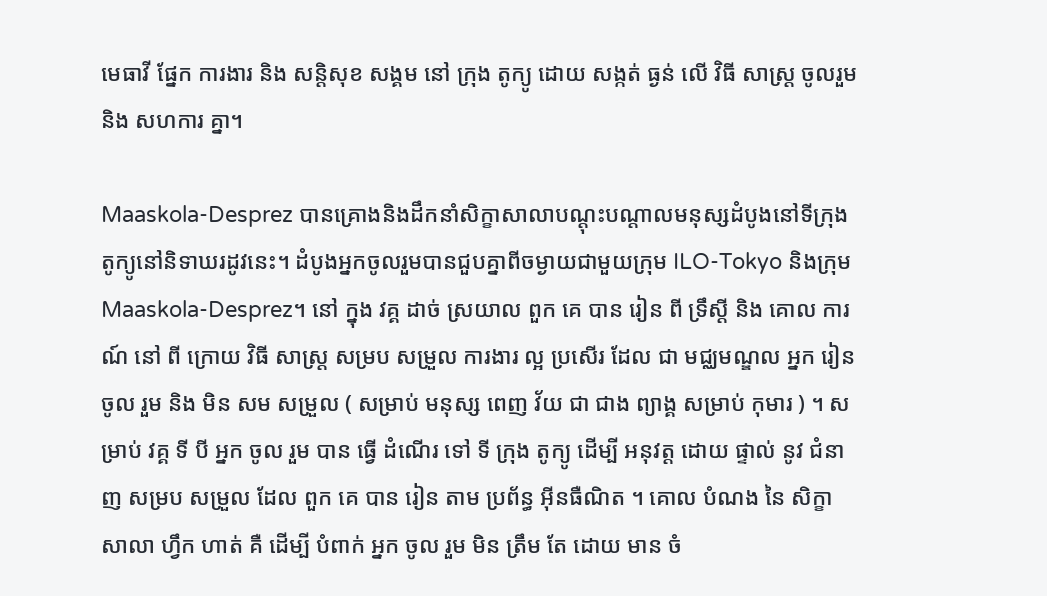មេធាវី ផ្នែក ការងារ និង សន្តិសុខ សង្គម នៅ ក្រុង តូក្យូ ដោយ សង្កត់ ធ្ងន់ លើ វិធី សាស្ត្រ ចូលរួម និង សហការ គ្នា។

Maaskola-Desprez បានគ្រោងនិងដឹកនាំសិក្ខាសាលាបណ្តុះបណ្តាលមនុស្សដំបូងនៅទីក្រុងតូក្យូនៅនិទាឃរដូវនេះ។ ដំបូងអ្នកចូលរួមបានជួបគ្នាពីចម្ងាយជាមួយក្រុម ILO-Tokyo និងក្រុម Maaskola-Desprez។ នៅ ក្នុង វគ្គ ដាច់ ស្រយាល ពួក គេ បាន រៀន ពី ទ្រឹស្តី និង គោល ការណ៍ នៅ ពី ក្រោយ វិធី សាស្ត្រ សម្រប សម្រួល ការងារ ល្អ ប្រសើរ ដែល ជា មជ្ឈមណ្ឌល អ្នក រៀន ចូល រួម និង មិន សម សម្រួល ( សម្រាប់ មនុស្ស ពេញ វ័យ ជា ជាង ព្យាង្គ សម្រាប់ កុមារ ) ។ សម្រាប់ វគ្គ ទី បី អ្នក ចូល រួម បាន ធ្វើ ដំណើរ ទៅ ទី ក្រុង តូក្យូ ដើម្បី អនុវត្ត ដោយ ផ្ទាល់ នូវ ជំនាញ សម្រប សម្រួល ដែល ពួក គេ បាន រៀន តាម ប្រព័ន្ធ អ៊ីនធឺណិត ។ គោល បំណង នៃ សិក្ខា សាលា ហ្វឹក ហាត់ គឺ ដើម្បី បំពាក់ អ្នក ចូល រួម មិន ត្រឹម តែ ដោយ មាន ចំ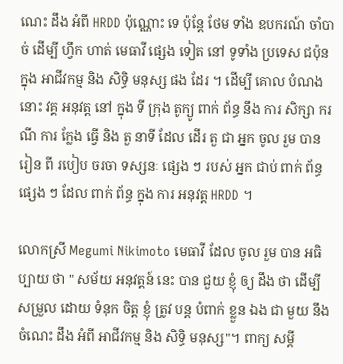ណេះ ដឹង អំពី HRDD ប៉ុណ្ណោះ ទេ ប៉ុន្តែ ថែម ទាំង ឧបករណ៍ ចាំបាច់ ដើម្បី ហ្វឹក ហាត់ មេធាវី ផ្សេង ទៀត នៅ ទូទាំង ប្រទេស ជប៉ុន ក្នុង អាជីវកម្ម និង សិទ្ធិ មនុស្ស ផង ដែរ ។ ដើម្បី គោល បំណង នោះ វគ្គ អនុវត្ត នៅ ក្នុង ទី ក្រុង តូក្យូ ពាក់ ព័ន្ធ នឹង ការ សិក្សា ករណី ការ ក្លែង ធ្វើ និង តួ នាទី ដែល ដើរ តួ ជា អ្នក ចូល រួម បាន រៀន ពី របៀប ចរចា ទស្សនៈ ផ្សេង ៗ របស់ អ្នក ជាប់ ពាក់ ព័ន្ធ ផ្សេង ៗ ដែល ពាក់ ព័ន្ធ ក្នុង ការ អនុវត្ត HRDD ។

លោកស្រី Megumi Nikimoto មេធាវី ដែល ចូល រួម បាន អធិប្បាយ ថា " សម័យ អនុវត្តន៍ នេះ បាន ជួយ ខ្ញុំ ឲ្យ ដឹង ថា ដើម្បី សម្រួល ដោយ ទំនុក ចិត្ត ខ្ញុំ ត្រូវ បន្ត បំពាក់ ខ្លួន ឯង ជា មួយ នឹង ចំណេះ ដឹង អំពី អាជីវកម្ម និង សិទ្ធិ មនុស្ស"។ ពាក្យ សម្តី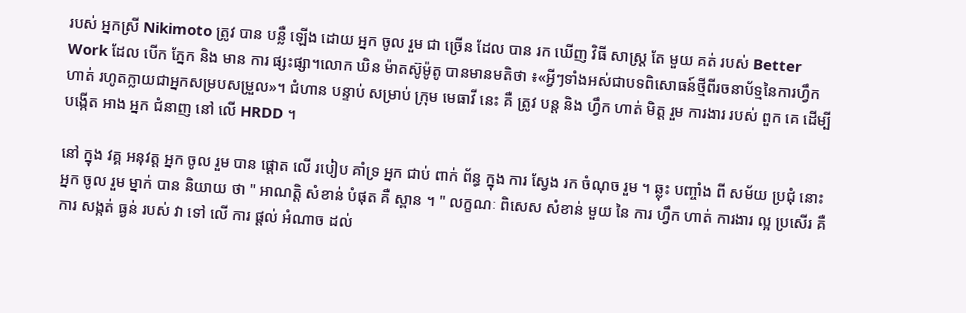របស់ អ្នកស្រី Nikimoto ត្រូវ បាន បន្លឺ ឡើង ដោយ អ្នក ចូល រួម ជា ច្រើន ដែល បាន រក ឃើញ វិធី សាស្ត្រ តែ មួយ គត់ របស់ Better Work ដែល បើក ភ្នែក និង មាន ការ ផ្សះផ្សា។លោក ឃិន ម៉ាតស៊ូម៉ូតូ បានមានមតិថា ៖«អ្វីៗទាំងអស់ជាបទពិសោធន៍ថ្មីពីរចនាប័ទ្មនៃការហ្វឹកហាត់ រហូតក្លាយជាអ្នកសម្របសម្រួល»។ ជំហាន បន្ទាប់ សម្រាប់ ក្រុម មេធាវី នេះ គឺ ត្រូវ បន្ត និង ហ្វឹក ហាត់ មិត្ត រួម ការងារ របស់ ពួក គេ ដើម្បី បង្កើត អាង អ្នក ជំនាញ នៅ លើ HRDD ។

នៅ ក្នុង វគ្គ អនុវត្ត អ្នក ចូល រួម បាន ផ្តោត លើ របៀប គាំទ្រ អ្នក ជាប់ ពាក់ ព័ន្ធ ក្នុង ការ ស្វែង រក ចំណុច រួម ។ ឆ្លុះ បញ្ចាំង ពី សម័យ ប្រជុំ នោះ អ្នក ចូល រួម ម្នាក់ បាន និយាយ ថា " អាណត្តិ សំខាន់ បំផុត គឺ ស្ពាន ។ " លក្ខណៈ ពិសេស សំខាន់ មួយ នៃ ការ ហ្វឹក ហាត់ ការងារ ល្អ ប្រសើរ គឺ ការ សង្កត់ ធ្ងន់ របស់ វា ទៅ លើ ការ ផ្តល់ អំណាច ដល់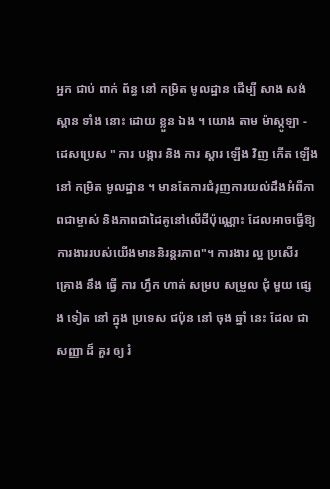អ្នក ជាប់ ពាក់ ព័ន្ធ នៅ កម្រិត មូលដ្ឋាន ដើម្បី សាង សង់ ស្ពាន ទាំង នោះ ដោយ ខ្លួន ឯង ។ យោង តាម ម៉ាស្កូឡា - ដេសប្រេស " ការ បង្ការ និង ការ ស្តារ ឡើង វិញ កើត ឡើង នៅ កម្រិត មូលដ្ឋាន ។ មានតែការជំរុញការយល់ដឹងអំពីភាពជាម្ចាស់ និងភាពជាដៃគូនៅលើដីប៉ុណ្ណោះ ដែលអាចធ្វើឱ្យការងាររបស់យើងមាននិរន្តរភាព"។ ការងារ ល្អ ប្រសើរ គ្រោង នឹង ធ្វើ ការ ហ្វឹក ហាត់ សម្រប សម្រួល ជុំ មួយ ផ្សេង ទៀត នៅ ក្នុង ប្រទេស ជប៉ុន នៅ ចុង ឆ្នាំ នេះ ដែល ជា សញ្ញា ដ៏ គួរ ឲ្យ រំ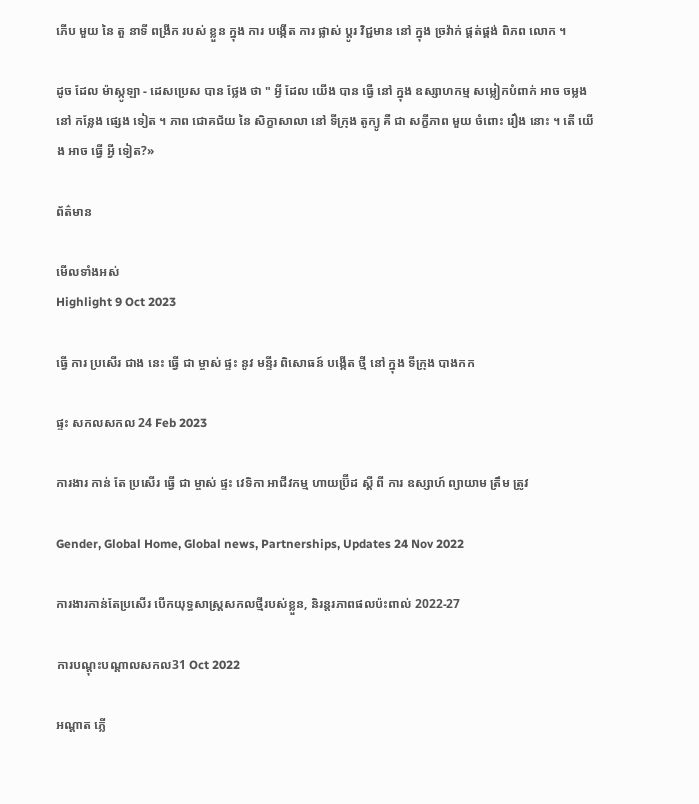ភើប មួយ នៃ តួ នាទី ពង្រីក របស់ ខ្លួន ក្នុង ការ បង្កើត ការ ផ្លាស់ ប្តូរ វិជ្ជមាន នៅ ក្នុង ច្រវ៉ាក់ ផ្គត់ផ្គង់ ពិភព លោក ។

ដូច ដែល ម៉ាស្កូឡា - ដេសប្រេស បាន ថ្លែង ថា " អ្វី ដែល យើង បាន ធ្វើ នៅ ក្នុង ឧស្សាហកម្ម សម្លៀកបំពាក់ អាច ចម្លង នៅ កន្លែង ផ្សេង ទៀត ។ ភាព ជោគជ័យ នៃ សិក្ខាសាលា នៅ ទីក្រុង តូក្យូ គឺ ជា សក្ខីភាព មួយ ចំពោះ រឿង នោះ ។ តើ យើង អាច ធ្វើ អ្វី ទៀត?»

ព័ត៌មាន

មើលទាំងអស់
Highlight 9 Oct 2023

ធ្វើ ការ ប្រសើរ ជាង នេះ ធ្វើ ជា ម្ចាស់ ផ្ទះ នូវ មន្ទីរ ពិសោធន៍ បង្កើត ថ្មី នៅ ក្នុង ទីក្រុង បាងកក

ផ្ទះ សកលសកល 24 Feb 2023

ការងារ កាន់ តែ ប្រសើរ ធ្វើ ជា ម្ចាស់ ផ្ទះ វេទិកា អាជីវកម្ម ហាយប្រ៊ីដ ស្តី ពី ការ ឧស្សាហ៍ ព្យាយាម ត្រឹម ត្រូវ

Gender, Global Home, Global news, Partnerships, Updates 24 Nov 2022

ការងារកាន់តែប្រសើរ បើកយុទ្ធសាស្រ្តសកលថ្មីរបស់ខ្លួន, និរន្តរភាពផលប៉ះពាល់ 2022-27

ការបណ្តុះបណ្តាលសកល31 Oct 2022

អណ្តាត ភ្លើ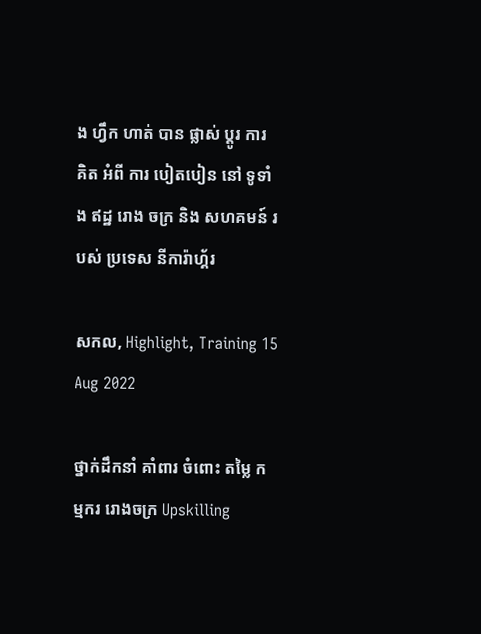ង ហ្វឹក ហាត់ បាន ផ្លាស់ ប្តូរ ការ គិត អំពី ការ បៀតបៀន នៅ ទូទាំង ឥដ្ឋ រោង ចក្រ និង សហគមន៍ របស់ ប្រទេស នីការ៉ាហ្គ័រ

សកល, Highlight, Training 15 Aug 2022

ថ្នាក់ដឹកនាំ គាំពារ ចំពោះ តម្លៃ កម្មករ រោងចក្រ Upskilling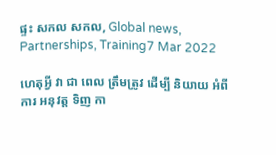ផ្ទះ សកល សកល, Global news, Partnerships, Training7 Mar 2022

ហេតុអ្វី វា ជា ពេល ត្រឹមត្រូវ ដើម្បី និយាយ អំពី ការ អនុវត្ត ទិញ កា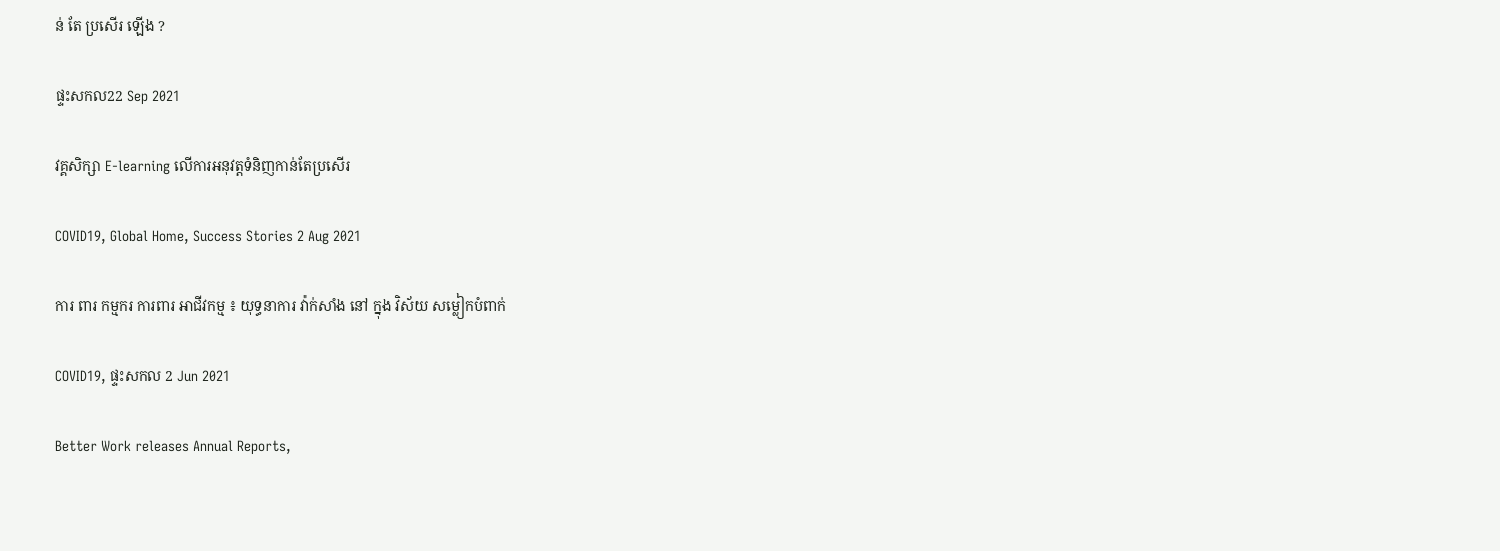ន់ តែ ប្រសើរ ឡើង ?

ផ្ទះសកល22 Sep 2021

វគ្គសិក្សា E-learning លើការអនុវត្តទំនិញកាន់តែប្រសើរ

COVID19, Global Home, Success Stories 2 Aug 2021

ការ ពារ កម្មករ ការពារ អាជីវកម្ម ៖ យុទ្ធនាការ វ៉ាក់សាំង នៅ ក្នុង វិស័យ សម្លៀកបំពាក់

COVID19, ផ្ទះសកល 2 Jun 2021

Better Work releases Annual Reports,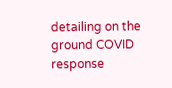detailing on the ground COVID response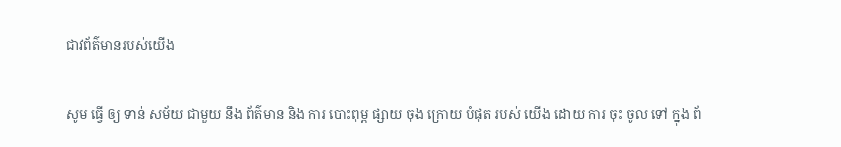ជាវព័ត៌មានរបស់យើង

សូម ធ្វើ ឲ្យ ទាន់ សម័យ ជាមួយ នឹង ព័ត៌មាន និង ការ បោះពុម្ព ផ្សាយ ចុង ក្រោយ បំផុត របស់ យើង ដោយ ការ ចុះ ចូល ទៅ ក្នុង ព័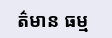ត៌មាន ធម្ម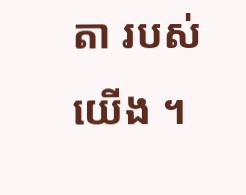តា របស់ យើង ។